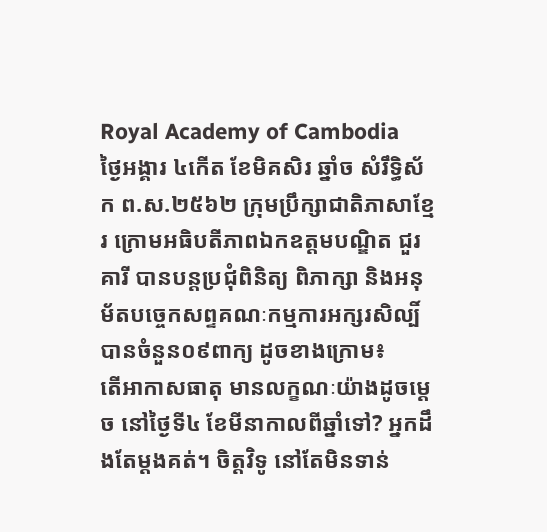Royal Academy of Cambodia
ថ្ងៃអង្គារ ៤កើត ខែមិគសិរ ឆ្នាំច សំរឹទ្ធិស័ក ព.ស.២៥៦២ ក្រុមប្រឹក្សាជាតិភាសាខ្មែរ ក្រោមអធិបតីភាពឯកឧត្តមបណ្ឌិត ជួរ គារី បានបន្តប្រជុំពិនិត្យ ពិភាក្សា និងអនុម័តបច្ចេកសព្ទគណៈកម្មការអក្សរសិល្បិ៍ បានចំនួន០៩ពាក្យ ដូចខាងក្រោម៖
តើអាកាសធាតុ មានលក្ខណៈយ៉ាងដូចម្ដេច នៅថ្ងៃទី៤ ខែមីនាកាលពីឆ្នាំទៅ? អ្នកដឹងតែម្ដងគត់។ ចិត្ដវិទូ នៅតែមិនទាន់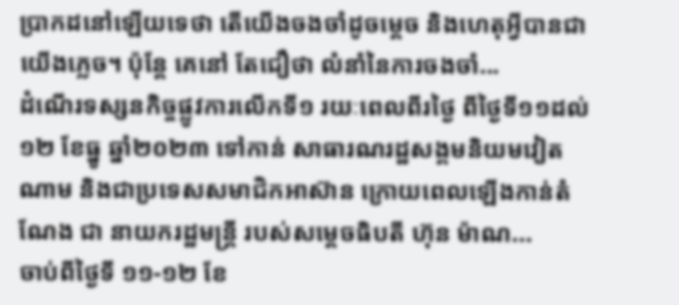ប្រាកដនៅឡើយទេថា តើយើងចងចាំដូចម្ដេច និងហេតុអ្វីបានជាយើងភ្លេច។ ប៉ុន្ដែ គេនៅ តែជឿថា លំនាំនៃការចងចាំ...
ដំណើរទស្សនកិច្ចផ្លូវការលើកទី១ រយៈពេលពីរថ្ងៃ ពីថ្ងៃទី១១ដល់១២ ខែធ្នូ ឆ្នាំ២០២៣ ទៅកាន់ សាធារណរដ្ឋសង្គមនិយមវៀតណាម និងជាប្រទេសសមាជិកអាស៊ាន ក្រោយពេលឡើងកាន់តំណែង ជា នាយករដ្ឋមន្ត្រី របស់សម្តេចធិបតី ហ៊ុន ម៉ាណ...
ចាប់ពីថ្ងៃទី ១១-១២ ខែ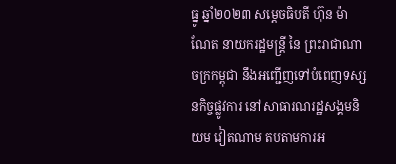ធ្នូ ឆ្នាំ២០២៣ សម្ដេចធិបតី ហ៊ុន ម៉ាណែត នាយករដ្ឋមន្ត្រី នៃ ព្រះរាជាណាចក្រកម្ពុជា នឹងអញ្ជើញទៅបំពេញទស្សនកិច្ចផ្លូវការ នៅសាធារណរដ្ឋសង្គមនិយម វៀតណាម តបតាមការអ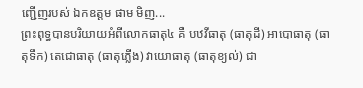ញ្ជើញរបស់ ឯកឧត្តម ផាម មិញ...
ព្រះពុទ្ធបានបរិយាយអំពីលោកធាតុ៤ គឺ បឋវីធាតុ (ធាតុដី) អាបោធាតុ (ធាតុទឹក) តេជោធាតុ (ធាតុភ្លើង) វាយោធាតុ (ធាតុខ្យល់) ជា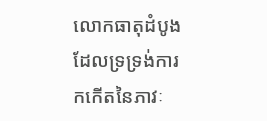លោកធាតុដំបូង ដែលទ្រទ្រង់ការកកើតនៃភាវៈ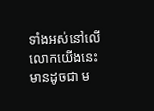ទាំងអស់នៅលើលោកយើងនេះ មានដូចជា ម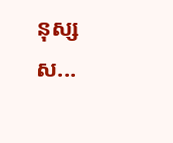នុស្ស ស...